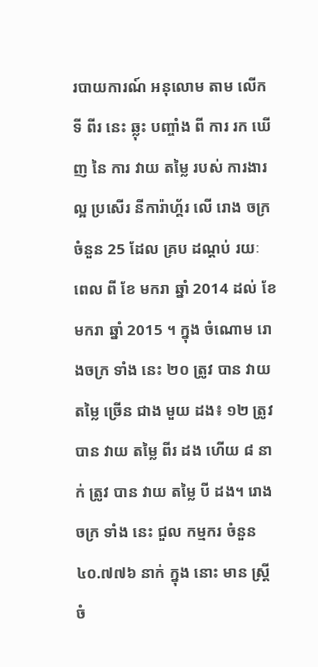របាយការណ៍ អនុលោម តាម លើក ទី ពីរ នេះ ឆ្លុះ បញ្ចាំង ពី ការ រក ឃើញ នៃ ការ វាយ តម្លៃ របស់ ការងារ ល្អ ប្រសើរ នីការ៉ាហ្គ័រ លើ រោង ចក្រ ចំនួន 25 ដែល គ្រប ដណ្តប់ រយៈ ពេល ពី ខែ មករា ឆ្នាំ 2014 ដល់ ខែ មករា ឆ្នាំ 2015 ។ ក្នុង ចំណោម រោងចក្រ ទាំង នេះ ២០ ត្រូវ បាន វាយ តម្លៃ ច្រើន ជាង មួយ ដង៖ ១២ ត្រូវ បាន វាយ តម្លៃ ពីរ ដង ហើយ ៨ នាក់ ត្រូវ បាន វាយ តម្លៃ បី ដង។ រោង ចក្រ ទាំង នេះ ជួល កម្មករ ចំនួន ៤០.៧៧៦ នាក់ ក្នុង នោះ មាន ស្ត្រី ចំ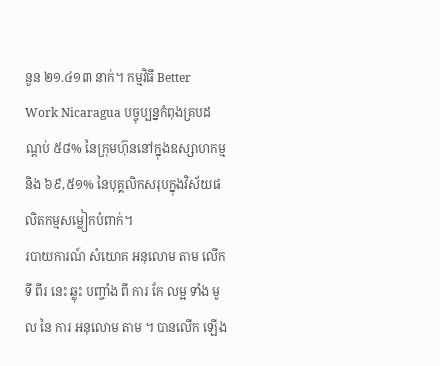នួន ២១.៤១៣ នាក់។ កម្មវិធី Better Work Nicaragua បច្ចុប្បន្នកំពុងគ្របដណ្តប់ ៥៨% នៃក្រុមហ៊ុននៅក្នុងឧស្សាហកម្ម និង ៦៩,៥១% នៃបុគ្គលិកសរុបក្នុងវិស័យផលិតកម្មសម្លៀកបំពាក់។
របាយការណ៍ សំយោគ អនុលោម តាម លើក ទី ពីរ នេះ ឆ្លុះ បញ្ចាំង ពី ការ កែ លម្អ ទាំង មូល នៃ ការ អនុលោម តាម ។ បានលើក ឡើង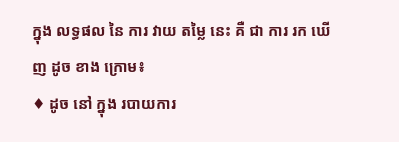ក្នុង លទ្ធផល នៃ ការ វាយ តម្លៃ នេះ គឺ ជា ការ រក ឃើញ ដូច ខាង ក្រោម៖
♦ ដូច នៅ ក្នុង របាយការ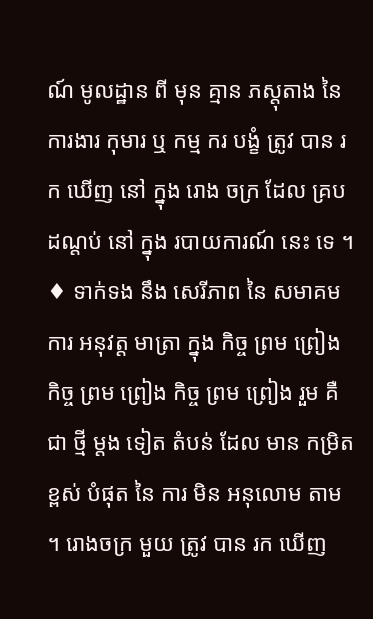ណ៍ មូលដ្ឋាន ពី មុន គ្មាន ភស្តុតាង នៃ ការងារ កុមារ ឬ កម្ម ករ បង្ខំ ត្រូវ បាន រក ឃើញ នៅ ក្នុង រោង ចក្រ ដែល គ្រប ដណ្តប់ នៅ ក្នុង របាយការណ៍ នេះ ទេ ។
♦ ទាក់ទង នឹង សេរីភាព នៃ សមាគម ការ អនុវត្ត មាត្រា ក្នុង កិច្ច ព្រម ព្រៀង កិច្ច ព្រម ព្រៀង កិច្ច ព្រម ព្រៀង រួម គឺ ជា ថ្មី ម្តង ទៀត តំបន់ ដែល មាន កម្រិត ខ្ពស់ បំផុត នៃ ការ មិន អនុលោម តាម ។ រោងចក្រ មួយ ត្រូវ បាន រក ឃើញ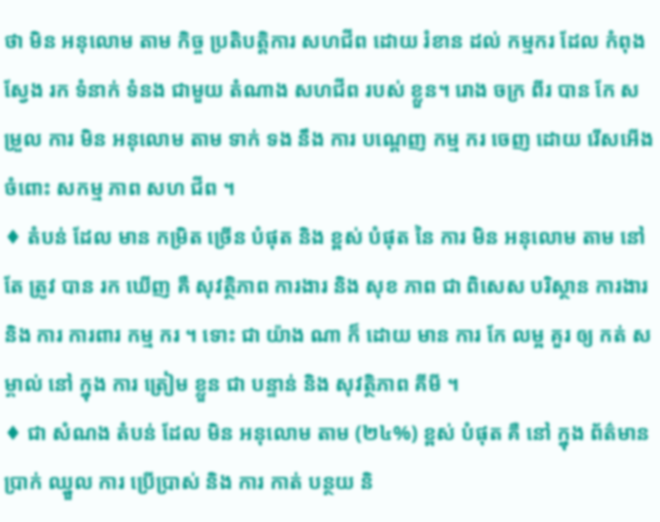ថា មិន អនុលោម តាម កិច្ច ប្រតិបត្តិការ សហជីព ដោយ រំខាន ដល់ កម្មករ ដែល កំពុង ស្វែង រក ទំនាក់ ទំនង ជាមួយ តំណាង សហជីព របស់ ខ្លួន។ រោង ចក្រ ពីរ បាន កែ សម្រួល ការ មិន អនុលោម តាម ទាក់ ទង នឹង ការ បណ្តេញ កម្ម ករ ចេញ ដោយ រើសអើង ចំពោះ សកម្ម ភាព សហ ជីព ។
♦ តំបន់ ដែល មាន កម្រិត ច្រើន បំផុត និង ខ្ពស់ បំផុត នៃ ការ មិន អនុលោម តាម នៅ តែ ត្រូវ បាន រក ឃើញ គឺ សុវត្ថិភាព ការងារ និង សុខ ភាព ជា ពិសេស បរិស្ថាន ការងារ និង ការ ការពារ កម្ម ករ ។ ទោះ ជា យ៉ាង ណា ក៏ ដោយ មាន ការ កែ លម្អ គួរ ឲ្យ កត់ សម្គាល់ នៅ ក្នុង ការ ត្រៀម ខ្លួន ជា បន្ទាន់ និង សុវត្ថិភាព គីមី ។
♦ ជា សំណង តំបន់ ដែល មិន អនុលោម តាម (២៤%) ខ្ពស់ បំផុត គឺ នៅ ក្នុង ព័ត៌មាន ប្រាក់ ឈ្នួល ការ ប្រើប្រាស់ និង ការ កាត់ បន្ថយ និ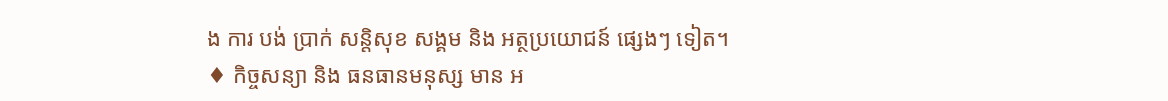ង ការ បង់ ប្រាក់ សន្តិសុខ សង្គម និង អត្ថប្រយោជន៍ ផ្សេងៗ ទៀត។
♦ កិច្ចសន្យា និង ធនធានមនុស្ស មាន អ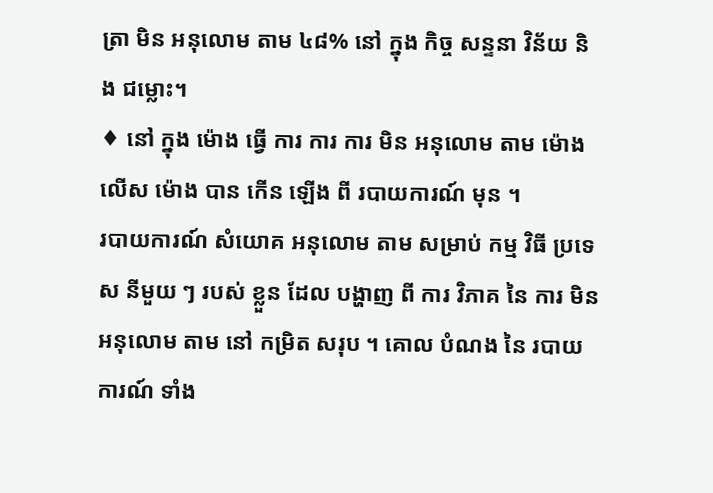ត្រា មិន អនុលោម តាម ៤៨% នៅ ក្នុង កិច្ច សន្ទនា វិន័យ និង ជម្លោះ។
♦ នៅ ក្នុង ម៉ោង ធ្វើ ការ ការ ការ មិន អនុលោម តាម ម៉ោង លើស ម៉ោង បាន កើន ឡើង ពី របាយការណ៍ មុន ។
របាយការណ៍ សំយោគ អនុលោម តាម សម្រាប់ កម្ម វិធី ប្រទេស នីមួយ ៗ របស់ ខ្លួន ដែល បង្ហាញ ពី ការ វិភាគ នៃ ការ មិន អនុលោម តាម នៅ កម្រិត សរុប ។ គោល បំណង នៃ របាយការណ៍ ទាំង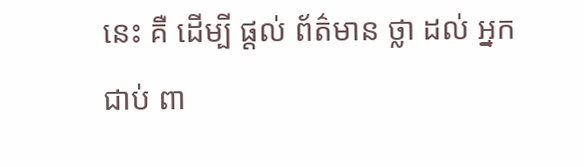នេះ គឺ ដើម្បី ផ្តល់ ព័ត៌មាន ថ្លា ដល់ អ្នក ជាប់ ពា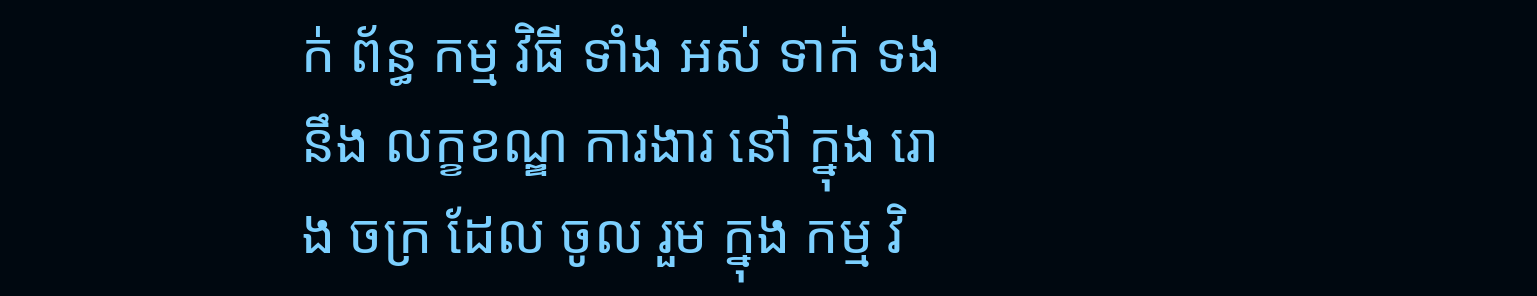ក់ ព័ន្ធ កម្ម វិធី ទាំង អស់ ទាក់ ទង នឹង លក្ខខណ្ឌ ការងារ នៅ ក្នុង រោង ចក្រ ដែល ចូល រួម ក្នុង កម្ម វិ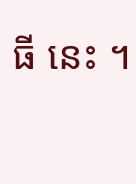ធី នេះ ។